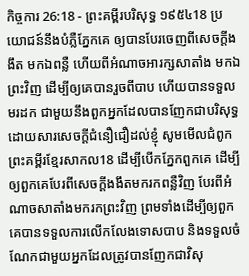កិច្ចការ 26:18 - ព្រះគម្ពីរបរិសុទ្ធ ១៩៥៤18 ប្រយោជន៍នឹងបំភ្លឺភ្នែកគេ ឲ្យបានបែរចេញពីសេចក្ដីងងឹត មកឯពន្លឺ ហើយពីអំណាចអារក្សសាតាំង មកឯព្រះវិញ ដើម្បីឲ្យគេបានរួចពីបាប ហើយបានទទួលមរដក ជាមួយនឹងពួកអ្នកដែលបានញែកជាបរិសុទ្ធ ដោយសារសេចក្ដីជំនឿជឿដល់ខ្ញុំ សូមមើលជំពូកព្រះគម្ពីរខ្មែរសាកល18 ដើម្បីបើកភ្នែកពួកគេ ដើម្បីឲ្យពួកគេបែរពីសេចក្ដីងងឹតមករកពន្លឺវិញ បែរពីអំណាចសាតាំងមករកព្រះវិញ ព្រមទាំងដើម្បីឲ្យពួកគេបានទទួលការលើកលែងទោសបាប និងទទួលចំណែកជាមួយអ្នកដែលត្រូវបានញែកជាវិសុ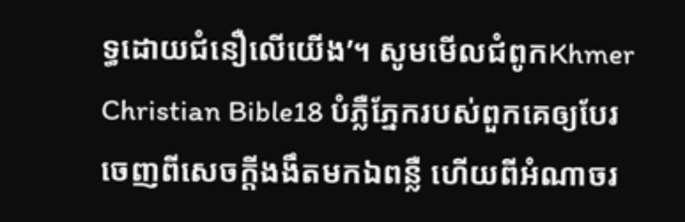ទ្ធដោយជំនឿលើយើង’។ សូមមើលជំពូកKhmer Christian Bible18 បំភ្លឺភ្នែករបស់ពួកគេឲ្យបែរចេញពីសេចក្ដីងងឹតមកឯពន្លឺ ហើយពីអំណាចរ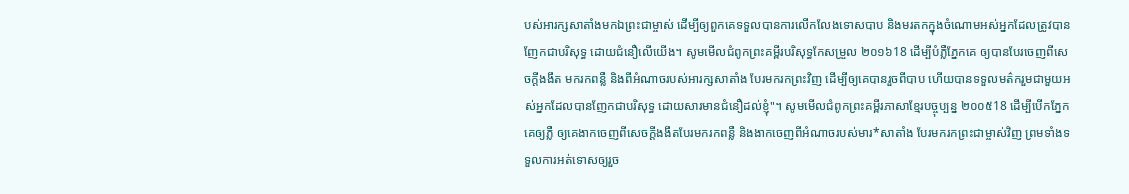បស់អារក្សសាតាំងមកឯព្រះជាម្ចាស់ ដើម្បីឲ្យពួកគេទទួលបានការលើកលែងទោសបាប និងមរតកក្នុងចំណោមអស់អ្នកដែលត្រូវបានញែកជាបរិសុទ្ធ ដោយជំនឿលើយើង។ សូមមើលជំពូកព្រះគម្ពីរបរិសុទ្ធកែសម្រួល ២០១៦18 ដើម្បីបំភ្លឺភ្នែកគេ ឲ្យបានបែរចេញពីសេចក្តីងងឹត មករកពន្លឺ និងពីអំណាចរបស់អារក្សសាតាំង បែរមករកព្រះវិញ ដើម្បីឲ្យគេបានរួចពីបាប ហើយបានទទួលមត៌ករួមជាមួយអស់អ្នកដែលបានញែកជាបរិសុទ្ធ ដោយសារមានជំនឿដល់ខ្ញុំ"។ សូមមើលជំពូកព្រះគម្ពីរភាសាខ្មែរបច្ចុប្បន្ន ២០០៥18 ដើម្បីបើកភ្នែកគេឲ្យភ្លឺ ឲ្យគេងាកចេញពីសេចក្ដីងងឹតបែរមករកពន្លឺ និងងាកចេញពីអំណាចរបស់មារ*សាតាំង បែរមករកព្រះជាម្ចាស់វិញ ព្រមទាំងទទួលការអត់ទោសឲ្យរួច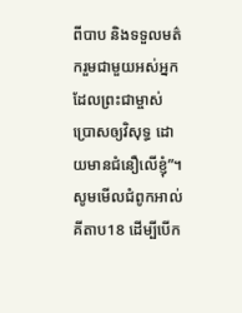ពីបាប និងទទួលមត៌ករួមជាមួយអស់អ្នកដែលព្រះជាម្ចាស់ប្រោសឲ្យវិសុទ្ធ ដោយមានជំនឿលើខ្ញុំ”។ សូមមើលជំពូកអាល់គីតាប18 ដើម្បីបើក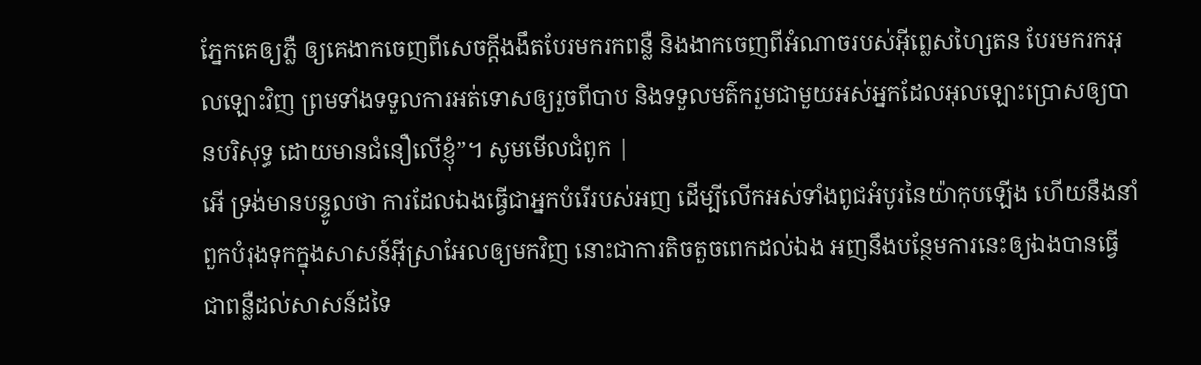ភ្នែកគេឲ្យភ្លឺ ឲ្យគេងាកចេញពីសេចក្ដីងងឹតបែរមករកពន្លឺ និងងាកចេញពីអំណាចរបស់អ៊ីព្លេសហ្សៃតន បែរមករកអុលឡោះវិញ ព្រមទាំងទទួលការអត់ទោសឲ្យរួចពីបាប និងទទួលមត៌ករួមជាមួយអស់អ្នកដែលអុលឡោះប្រោសឲ្យបានបរិសុទ្ធ ដោយមានជំនឿលើខ្ញុំ”។ សូមមើលជំពូក |
អើ ទ្រង់មានបន្ទូលថា ការដែលឯងធ្វើជាអ្នកបំរើរបស់អញ ដើម្បីលើកអស់ទាំងពូជអំបូរនៃយ៉ាកុបឡើង ហើយនឹងនាំពួកបំរុងទុកក្នុងសាសន៍អ៊ីស្រាអែលឲ្យមកវិញ នោះជាការតិចតួចពេកដល់ឯង អញនឹងបន្ថែមការនេះឲ្យឯងបានធ្វើជាពន្លឺដល់សាសន៍ដទៃ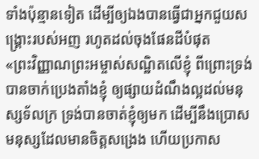ទាំងប៉ុន្មានទៀត ដើម្បីឲ្យឯងបានធ្វើជាអ្នកជួយសង្គ្រោះរបស់អញ រហូតដល់ចុងផែនដីបំផុត
«ព្រះវិញ្ញាណព្រះអម្ចាស់សណ្ឋិតលើខ្ញុំ ពីព្រោះទ្រង់បានចាក់ប្រេងតាំងខ្ញុំ ឲ្យផ្សាយដំណឹងល្អដល់មនុស្សទ័លក្រ ទ្រង់បានចាត់ខ្ញុំឲ្យមក ដើម្បីនឹងប្រោសមនុស្សដែលមានចិត្តសង្រេង ហើយប្រកាស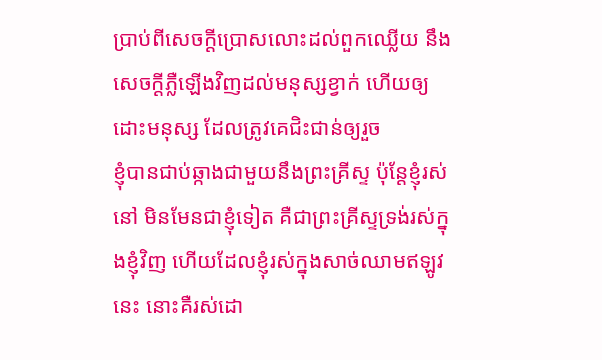ប្រាប់ពីសេចក្ដីប្រោសលោះដល់ពួកឈ្លើយ នឹងសេចក្ដីភ្លឺឡើងវិញដល់មនុស្សខ្វាក់ ហើយឲ្យដោះមនុស្ស ដែលត្រូវគេជិះជាន់ឲ្យរួច
ខ្ញុំបានជាប់ឆ្កាងជាមួយនឹងព្រះគ្រីស្ទ ប៉ុន្តែខ្ញុំរស់នៅ មិនមែនជាខ្ញុំទៀត គឺជាព្រះគ្រីស្ទទ្រង់រស់ក្នុងខ្ញុំវិញ ហើយដែលខ្ញុំរស់ក្នុងសាច់ឈាមឥឡូវនេះ នោះគឺរស់ដោ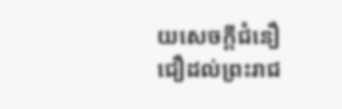យសេចក្ដីជំនឿ ជឿដល់ព្រះរាជ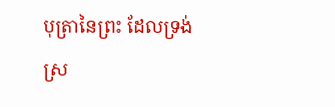បុត្រានៃព្រះ ដែលទ្រង់ស្រ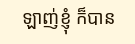ឡាញ់ខ្ញុំ ក៏បាន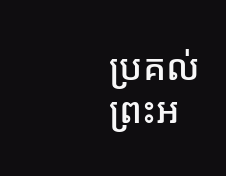ប្រគល់ព្រះអ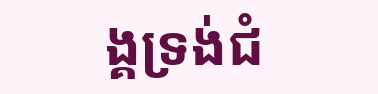ង្គទ្រង់ជំ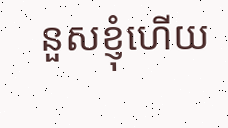នួសខ្ញុំហើយ